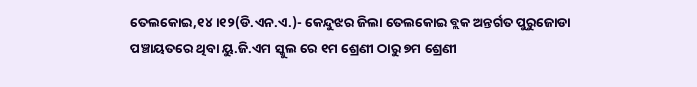ତେଲକୋଇ,୧୪।୧୨(ଡି.ଏନ.ଏ.)- କେନ୍ଦୁଝର ଜିଲା ତେଲକୋଇ ବ୍ଲକ ଅନ୍ତର୍ଗତ ପୁରୁଜୋଡା ପଞ୍ଚାୟତରେ ଥିବା ୟୁ.ଜି.ଏମ ସ୍କୁଲ ରେ ୧ମ ଶ୍ରେଣୀ ଠାରୁ ୭ମ ଶ୍ରେଣୀ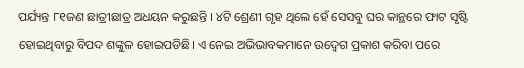ପର୍ଯ୍ୟନ୍ତ ୮୧ଜଣ ଛାତ୍ରୀଛାତ୍ର ଅଧୟନ କରୁଛନ୍ତି । ୪ଟି ଶ୍ରେଣୀ ଗୃହ ଥିଲେ ହେଁ ସେସବୁ ଘର କାନ୍ଥରେ ଫାଟ ସୃଷ୍ଟି ହୋଇଥିବାରୁ ବିପଦ ଶଙ୍କୁଳ ହୋଇପଡିଛି। ଏ ନେଇ ଅଭିଭାବକମାନେ ଉଦ୍ବେଗ ପ୍ରକାଶ କରିବା ପରେ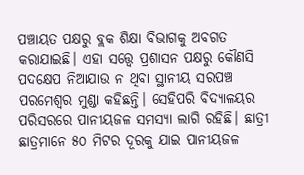ପଞ୍ଚାୟତ ପକ୍ଷରୁ ବ୍ଲକ ଶିକ୍ଷା ବିଭାଗକୁ ଅବଗତ କରାଯାଇଛି। ଏହା ସତ୍ତ୍ୱେ ପ୍ରଶାସନ ପକ୍ଷରୁ କୌଣସି ପଦକ୍ଷେପ ନିଆଯାଉ ନ ଥିବା ସ୍ଥାନୀୟ ସରପଞ୍ଚ ପରମେଶ୍ୱର ମୁଣ୍ଡା କହିଛନ୍ତି। ସେହିପରି ବିଦ୍ୟାଳୟର ପରିସରରେ ପାନୀୟଜଳ ସମସ୍ୟା ଲାଗି ରହିଛି। ଛାତ୍ରୀ ଛାତ୍ରମାନେ ୫୦ ମିଟର ଦୂରକୁ ଯାଇ ପାନୀୟଜଳ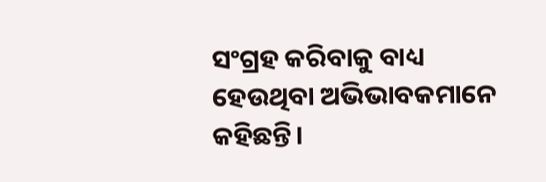ସଂଗ୍ରହ କରିବାକୁ ବାଧ୍ୟ ହେଉଥିବା ଅଭିଭାବକମାନେ କହିଛନ୍ତି।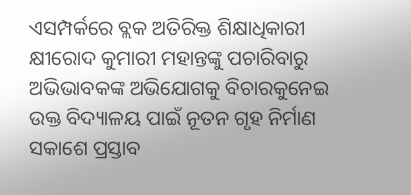ଏସମ୍ପର୍କରେ ବ୍ଲକ ଅତିରିକ୍ତ ଶିକ୍ଷାଧିକାରୀ କ୍ଷୀରୋଦ କୁମାରୀ ମହାନ୍ତଙ୍କୁ ପଚାରିବାରୁ ଅଭିଭାବକଙ୍କ ଅଭିଯୋଗକୁ ବିଚାରକୁନେଇ ଉକ୍ତ ବିଦ୍ୟାଳୟ ପାଇଁ ନୂତନ ଗୃହ ନିର୍ମାଣ ସକାଶେ ପ୍ରସ୍ତାବ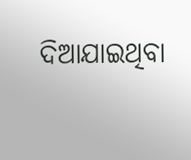ଦିଆଯାଇଥିବା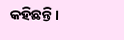କହିଛନ୍ତି।